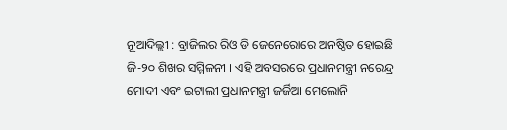ନୂଆଦିଲ୍ଲୀ : ବ୍ରାଜିଲର ରିଓ ଡି ଜେନେରୋରେ ଅନଷ୍ଠିତ ହୋଇଛି ଜି-୨୦ ଶିଖର ସମ୍ମିଳନୀ । ଏହି ଅବସରରେ ପ୍ରଧାନମନ୍ତ୍ରୀ ନରେନ୍ଦ୍ର ମୋଦୀ ଏବଂ ଇଟାଲୀ ପ୍ରଧାନମନ୍ତ୍ରୀ ଜର୍ଜିଆ ମେଲୋନି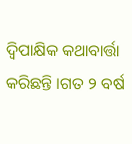ଦ୍ୱିପାକ୍ଷିକ କଥାବାର୍ତ୍ତା କରିଛନ୍ତି ।ଗତ ୨ ବର୍ଷ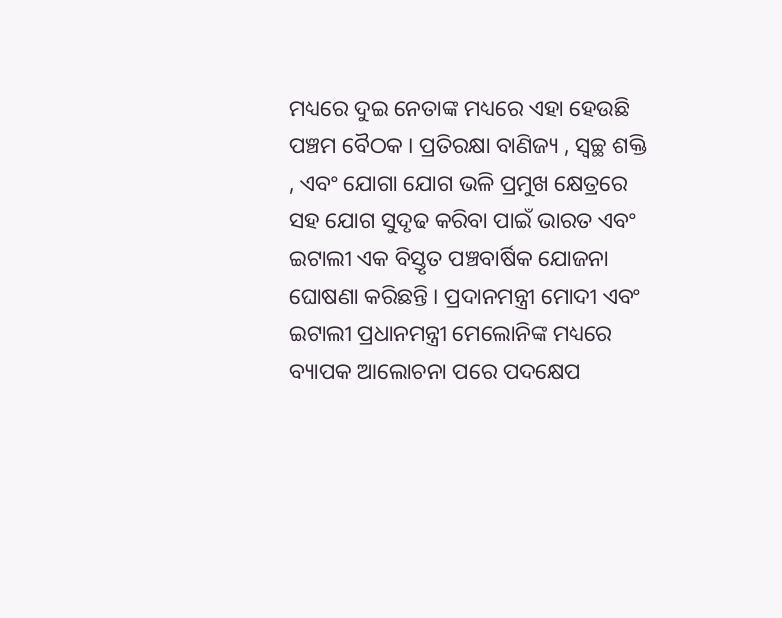ମଧ୍ୟରେ ଦୁଇ ନେତାଙ୍କ ମଧ୍ୟରେ ଏହା ହେଉଛି ପଞ୍ଚମ ବୈଠକ । ପ୍ରତିରକ୍ଷା ବାଣିଜ୍ୟ , ସ୍ୱଚ୍ଛ ଶକ୍ତି , ଏବଂ ଯୋଗା ଯୋଗ ଭଳି ପ୍ରମୁଖ କ୍ଷେତ୍ରରେ ସହ ଯୋଗ ସୁଦୃଢ କରିବା ପାଇଁ ଭାରତ ଏବଂ ଇଟାଲୀ ଏକ ବିସ୍ତୃତ ପଞ୍ଚବାର୍ଷିକ ଯୋଜନା ଘୋଷଣା କରିଛନ୍ତି । ପ୍ରଦାନମନ୍ତ୍ରୀ ମୋଦୀ ଏବଂ ଇଟାଲୀ ପ୍ରଧାନମନ୍ତ୍ରୀ ମେଲୋନିଙ୍କ ମଧ୍ୟରେ ବ୍ୟାପକ ଆଲୋଚନା ପରେ ପଦକ୍ଷେପ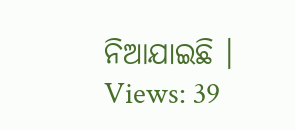ନିଆଯାଇଛି ।
Views: 39